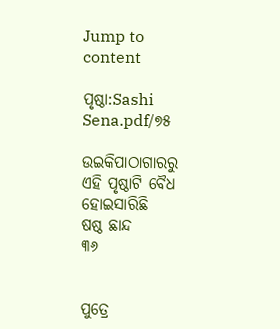Jump to content

ପୃଷ୍ଠା:Sashi Sena.pdf/୭୫

ଉଇକିପାଠାଗାର‌ରୁ
ଏହି ପୃଷ୍ଠାଟି ବୈଧ ହୋଇସାରିଛି
ଷଷ୍ଠ ଛାନ୍ଦ
୩୬


ପୁତ୍ରେ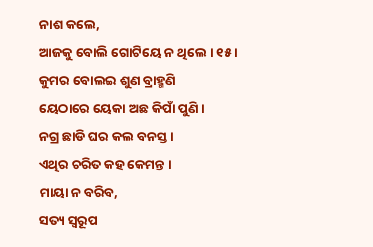ନାଶ କଲେ,
ଆଜକୁ ବୋଲି ଗୋଟିୟେ ନ ଥିଲେ । ୧୫ ।
କୁମର ବୋଲଇ ଶୁଣ ବ୍ରାହ୍ମଣି
ୟେଠାରେ ୟେକା ଅଛ କିପାଁ ପୁଣି ।
ନଗ୍ର ଛାଡି ଘର କଲ ବନସ୍ତ ।
ଏଥିର ଚରିତ କହ କେମନ୍ତ ।
ମାୟା ନ ବରିବ,
ସତ୍ୟ ସ୍ୱରୂପ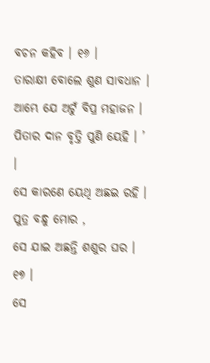ବଚନ କହିବ । ୧୬ ।
ତାରାକ୍ଷୀ ବୋଲେ ଶୁଣ ସାବଧାନ ।
ଆମ୍ଭେ ଯେ ଅଟୁଁ ବିପ୍ର ମହାଜନ ।
ପିତାର ଦାନ ବୃତ୍ତି ପୁଣି ୟେହି । ’ ।
ସେ କାରଣେ ୟେଥି ଅଛଇ ରହି ।
ପୁତ୍ର ବନ୍ଧୁ ମୋର ,
ସେ ଯାଇ ଅଛନ୍ତି ଶଶୁର ଘର । ୧୭ ।
ସେ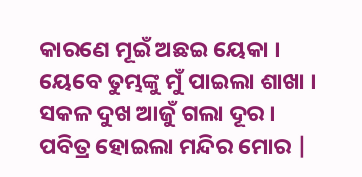କାରଣେ ମୂଇଁ ଅଛଇ ୟେକା ।
ୟେବେ ତୁମ୍ଭଙ୍କୁ ମୁଁ ପାଇଲା ଶାଖା ।
ସକଳ ଦୁଖ ଆଜୁଁ ଗଲା ଦୂର ।
ପବିତ୍ର ହୋଇଲା ମନ୍ଦିର ମୋର |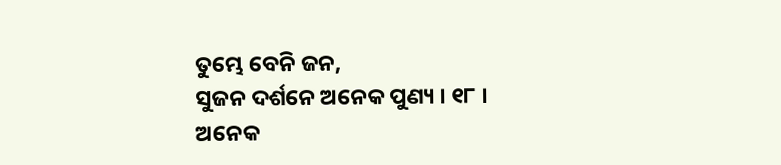ତୁମ୍ଭେ ବେନି ଜନ,
ସୁଜନ ଦର୍ଶନେ ଅନେକ ପୁଣ୍ୟ । ୧୮ ।
ଅନେକ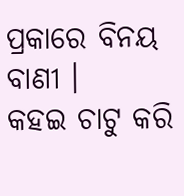ପ୍ରକାରେ ବିନୟ ବାଣୀ ।
କହଇ ଚାଟୁ କରି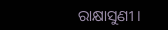ରାକ୍ଷାସୁଣୀ ।